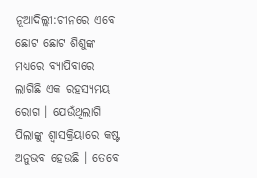ନୂଆଦିଲ୍ଲୀ:ଚୀନରେ ଏବେ ଛୋଟ ଛୋଟ ଶିଶୁଙ୍କ ମଧ୍ୟରେ ବ୍ୟାପିବାରେ ଲାଗିଛି ଏକ ରହସ୍ୟମୟ ରୋଗ । ଯେଉଁଥିଲାଗି ପିଲାଙ୍କୁ ଶ୍ବାସକ୍ରିୟାରେ କଷ୍ଟ ଅନୁଭବ ହେଉଛି । ତେବେ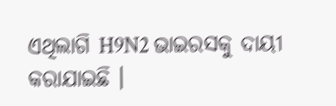ଏଥିଲାଗି H9N2 ଭାଇରସକୁ ଦାୟୀ କରାଯାଇଛି ।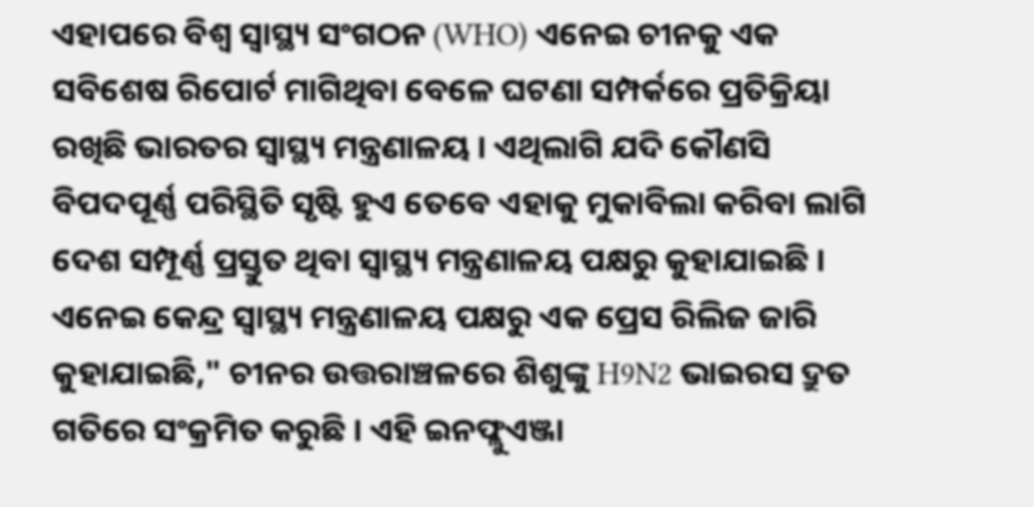ଏହାପରେ ବିଶ୍ବ ସ୍ବାସ୍ଥ୍ୟ ସଂଗଠନ (WHO) ଏନେଇ ଚୀନକୁ ଏକ ସବିଶେଷ ରିପୋର୍ଟ ମାଗିଥିବା ବେଳେ ଘଟଣା ସମ୍ପର୍କରେ ପ୍ରତିକ୍ରିୟା ରଖିଛି ଭାରତର ସ୍ବାସ୍ଥ୍ୟ ମନ୍ତ୍ରଣାଳୟ । ଏଥିଲାଗି ଯଦି କୌଣସି ବିପଦପୂର୍ଣ୍ଣ ପରିସ୍ଥିତି ସୃଷ୍ଟି ହୁଏ ତେବେ ଏହାକୁ ମୁକାବିଲା କରିବା ଲାଗି ଦେଶ ସମ୍ପୂର୍ଣ୍ଣ ପ୍ରସ୍ତୁତ ଥିବା ସ୍ବାସ୍ଥ୍ୟ ମନ୍ତ୍ରଣାଳୟ ପକ୍ଷରୁ କୁହାଯାଇଛି ।
ଏନେଇ କେନ୍ଦ୍ର ସ୍ବାସ୍ଥ୍ୟ ମନ୍ତ୍ରଣାଳୟ ପକ୍ଷରୁ ଏକ ପ୍ରେସ ରିଲିଜ ଜାରି କୁହାଯାଇଛି," ଚୀନର ଉତ୍ତରାଞ୍ଚଳରେ ଶିଶୁଙ୍କୁ H9N2 ଭାଇରସ ଦ୍ରୁତ ଗତିରେ ସଂକ୍ରମିତ କରୁଛି । ଏହି ଇନଫ୍ଲୁଏଞ୍ଜା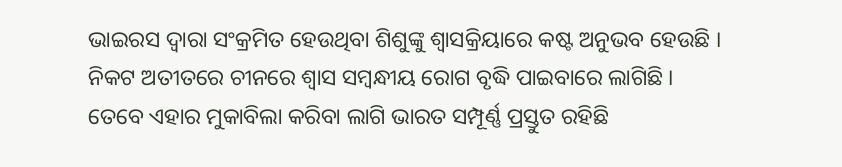ଭାଇରସ ଦ୍ବାରା ସଂକ୍ରମିତ ହେଉଥିବା ଶିଶୁଙ୍କୁ ଶ୍ବାସକ୍ରିୟାରେ କଷ୍ଟ ଅନୁଭବ ହେଉଛି । ନିକଟ ଅତୀତରେ ଚୀନରେ ଶ୍ବାସ ସମ୍ବନ୍ଧୀୟ ରୋଗ ବୃଦ୍ଧି ପାଇବାରେ ଲାଗିଛି । ତେବେ ଏହାର ମୁକାବିଲା କରିବା ଲାଗି ଭାରତ ସମ୍ପୂର୍ଣ୍ଣ ପ୍ରସ୍ତୁତ ରହିଛି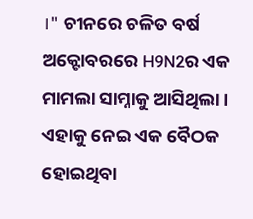।" ଚୀନରେ ଚଳିତ ବର୍ଷ ଅକ୍ଟୋବରରେ H9N2ର ଏକ ମାମଲା ସାମ୍ନାକୁ ଆସିଥିଲା । ଏହାକୁ ନେଇ ଏକ ବୈଠକ ହୋଇଥିବା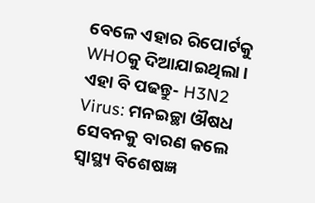ବେଳେ ଏହାର ରିପୋର୍ଟକୁ WHOକୁ ଦିଆଯାଇଥିଲା ।
ଏହା ବି ପଢନ୍ତୁ- H3N2 Virus: ମନଇଚ୍ଛା ଔଷଧ ସେବନକୁ ବାରଣ କଲେ ସ୍ବାସ୍ଥ୍ୟ ବିଶେଷଜ୍ଞ